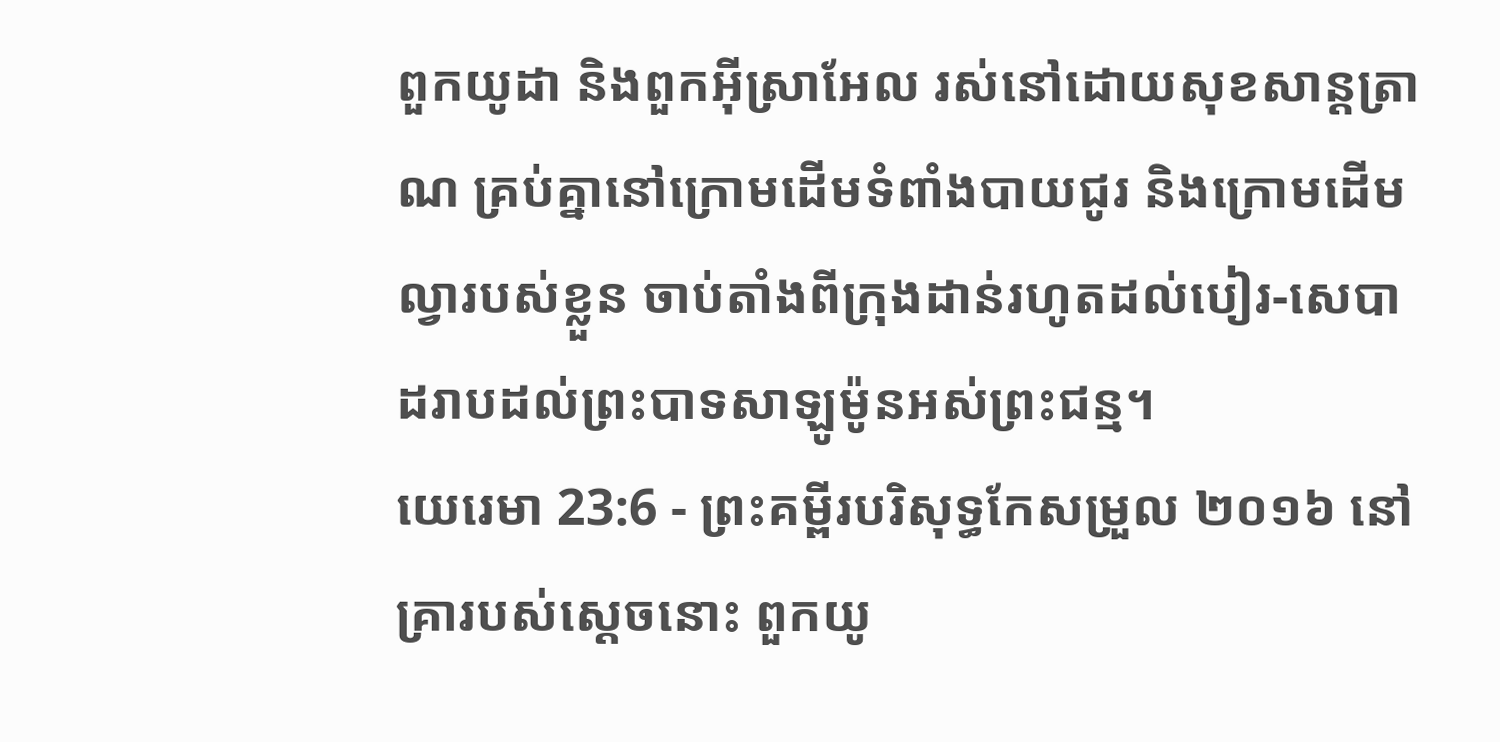ពួកយូដា និងពួកអ៊ីស្រាអែល រស់នៅដោយសុខសាន្តត្រាណ គ្រប់គ្នានៅក្រោមដើមទំពាំងបាយជូរ និងក្រោមដើមល្វារបស់ខ្លួន ចាប់តាំងពីក្រុងដាន់រហូតដល់បៀរ-សេបា ដរាបដល់ព្រះបាទសាឡូម៉ូនអស់ព្រះជន្ម។
យេរេមា 23:6 - ព្រះគម្ពីរបរិសុទ្ធកែសម្រួល ២០១៦ នៅគ្រារបស់ស្ដេចនោះ ពួកយូ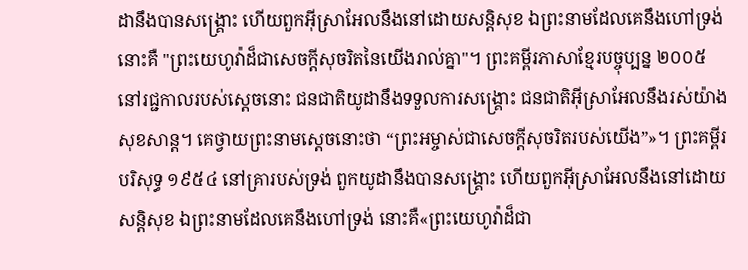ដានឹងបានសង្គ្រោះ ហើយពួកអ៊ីស្រាអែលនឹងនៅដោយសន្តិសុខ ឯព្រះនាមដែលគេនឹងហៅទ្រង់ នោះគឺ "ព្រះយេហូវ៉ាដ៏ជាសេចក្ដីសុចរិតនៃយើងរាល់គ្នា"។ ព្រះគម្ពីរភាសាខ្មែរបច្ចុប្បន្ន ២០០៥ នៅរជ្ជកាលរបស់ស្ដេចនោះ ជនជាតិយូដានឹងទទួលការសង្គ្រោះ ជនជាតិអ៊ីស្រាអែលនឹងរស់យ៉ាងសុខសាន្ត។ គេថ្វាយព្រះនាមស្ដេចនោះថា “ព្រះអម្ចាស់ជាសេចក្ដីសុចរិតរបស់យើង”»។ ព្រះគម្ពីរបរិសុទ្ធ ១៩៥៤ នៅគ្រារបស់ទ្រង់ ពួកយូដានឹងបានសង្គ្រោះ ហើយពួកអ៊ីស្រាអែលនឹងនៅដោយសន្តិសុខ ឯព្រះនាមដែលគេនឹងហៅទ្រង់ នោះគឺ«ព្រះយេហូវ៉ាដ៏ជា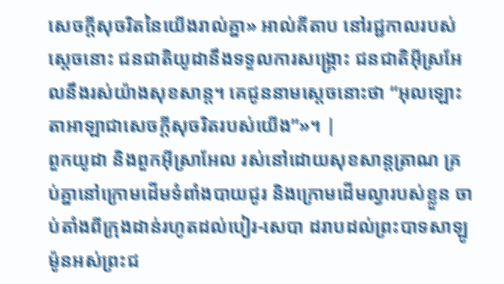សេចក្ដីសុចរិតនៃយើងរាល់គ្នា» អាល់គីតាប នៅរជ្ជកាលរបស់ស្តេចនោះ ជនជាតិយូដានឹងទទួលការសង្គ្រោះ ជនជាតិអ៊ីស្រអែលនឹងរស់យ៉ាងសុខសាន្ត។ គេជូននាមស្តេចនោះថា “អុលឡោះតាអាឡាជាសេចក្ដីសុចរិតរបស់យើង”»។ |
ពួកយូដា និងពួកអ៊ីស្រាអែល រស់នៅដោយសុខសាន្តត្រាណ គ្រប់គ្នានៅក្រោមដើមទំពាំងបាយជូរ និងក្រោមដើមល្វារបស់ខ្លួន ចាប់តាំងពីក្រុងដាន់រហូតដល់បៀរ-សេបា ដរាបដល់ព្រះបាទសាឡូម៉ូនអស់ព្រះជ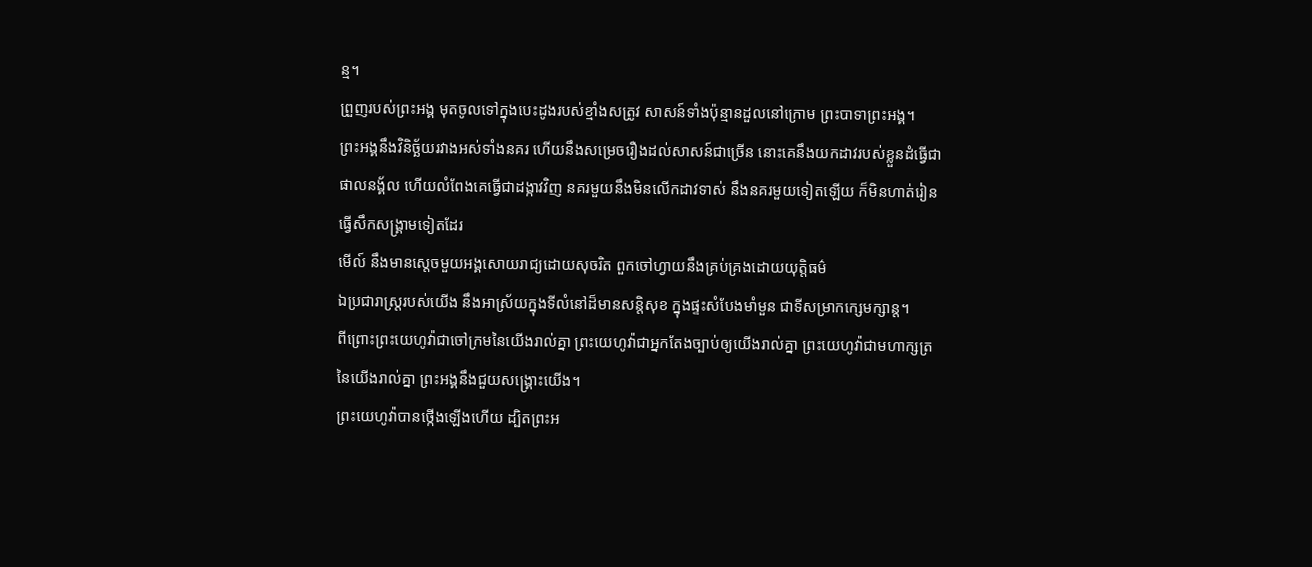ន្ម។
ព្រួញរបស់ព្រះអង្គ មុតចូលទៅក្នុងបេះដូងរបស់ខ្មាំងសត្រូវ សាសន៍ទាំងប៉ុន្មានដួលនៅក្រោម ព្រះបាទាព្រះអង្គ។
ព្រះអង្គនឹងវិនិច្ឆ័យរវាងអស់ទាំងនគរ ហើយនឹងសម្រេចរឿងដល់សាសន៍ជាច្រើន នោះគេនឹងយកដាវរបស់ខ្លួនដំធ្វើជាផាលនង្គ័ល ហើយលំពែងគេធ្វើជាដង្កាវវិញ នគរមួយនឹងមិនលើកដាវទាស់ នឹងនគរមួយទៀតឡើយ ក៏មិនហាត់រៀនធ្វើសឹកសង្គ្រាមទៀតដែរ
មើល៍ នឹងមានស្តេចមួយអង្គសោយរាជ្យដោយសុចរិត ពួកចៅហ្វាយនឹងគ្រប់គ្រងដោយយុត្តិធម៌
ឯប្រជារាស្ត្ររបស់យើង នឹងអាស្រ័យក្នុងទីលំនៅដ៏មានសន្តិសុខ ក្នុងផ្ទះសំបែងមាំមួន ជាទីសម្រាកក្សេមក្សាន្ត។
ពីព្រោះព្រះយេហូវ៉ាជាចៅក្រមនៃយើងរាល់គ្នា ព្រះយេហូវ៉ាជាអ្នកតែងច្បាប់ឲ្យយើងរាល់គ្នា ព្រះយេហូវ៉ាជាមហាក្សត្រនៃយើងរាល់គ្នា ព្រះអង្គនឹងជួយសង្គ្រោះយើង។
ព្រះយេហូវ៉ាបានថ្កើងឡើងហើយ ដ្បិតព្រះអ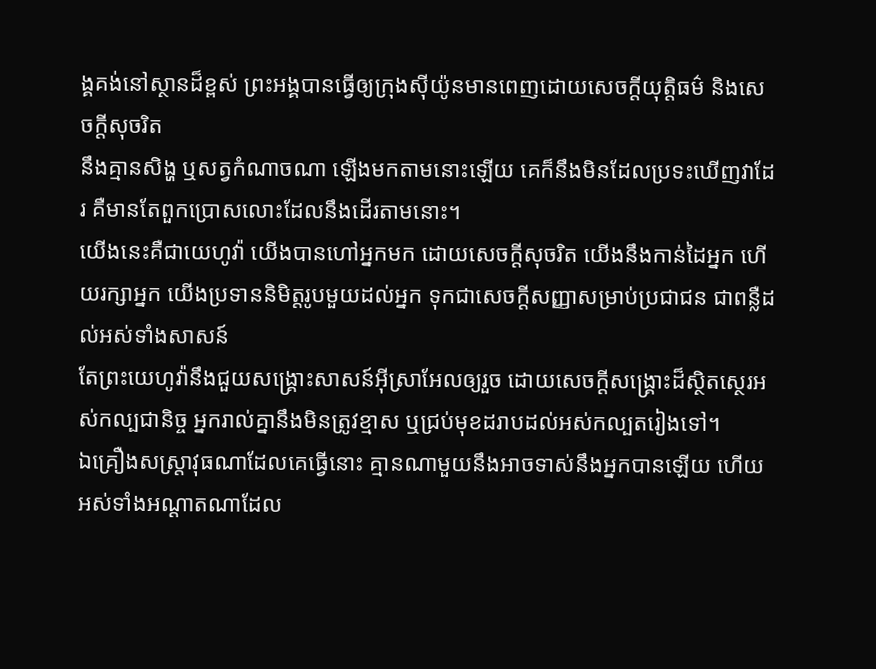ង្គគង់នៅស្ថានដ៏ខ្ពស់ ព្រះអង្គបានធ្វើឲ្យក្រុងស៊ីយ៉ូនមានពេញដោយសេចក្ដីយុត្តិធម៌ និងសេចក្ដីសុចរិត
នឹងគ្មានសិង្ហ ឬសត្វកំណាចណា ឡើងមកតាមនោះឡើយ គេក៏នឹងមិនដែលប្រទះឃើញវាដែរ គឺមានតែពួកប្រោសលោះដែលនឹងដើរតាមនោះ។
យើងនេះគឺជាយេហូវ៉ា យើងបានហៅអ្នកមក ដោយសេចក្ដីសុចរិត យើងនឹងកាន់ដៃអ្នក ហើយរក្សាអ្នក យើងប្រទាននិមិត្តរូបមួយដល់អ្នក ទុកជាសេចក្ដីសញ្ញាសម្រាប់ប្រជាជន ជាពន្លឺដល់អស់ទាំងសាសន៍
តែព្រះយេហូវ៉ានឹងជួយសង្គ្រោះសាសន៍អ៊ីស្រាអែលឲ្យរួច ដោយសេចក្ដីសង្គ្រោះដ៏ស្ថិតស្ថេរអស់កល្បជានិច្ច អ្នករាល់គ្នានឹងមិនត្រូវខ្មាស ឬជ្រប់មុខដរាបដល់អស់កល្បតរៀងទៅ។
ឯគ្រឿងសស្ត្រាវុធណាដែលគេធ្វើនោះ គ្មានណាមួយនឹងអាចទាស់នឹងអ្នកបានឡើយ ហើយអស់ទាំងអណ្ដាតណាដែល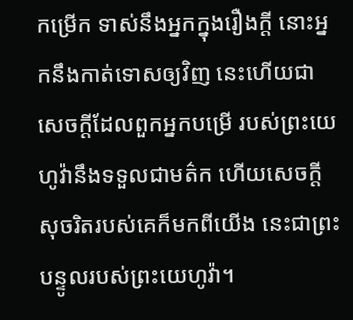កម្រើក ទាស់នឹងអ្នកក្នុងរឿងក្តី នោះអ្នកនឹងកាត់ទោសឲ្យវិញ នេះហើយជាសេចក្ដីដែលពួកអ្នកបម្រើ របស់ព្រះយេហូវ៉ានឹងទទួលជាមត៌ក ហើយសេចក្ដីសុចរិតរបស់គេក៏មកពីយើង នេះជាព្រះបន្ទូលរបស់ព្រះយេហូវ៉ា។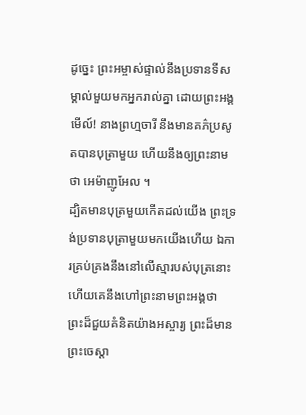ដូច្នេះ ព្រះអម្ចាស់ផ្ទាល់នឹងប្រទានទីសម្គាល់មួយមកអ្នករាល់គ្នា ដោយព្រះអង្គ មើល៍! នាងព្រហ្មចារី នឹងមានគភ៌ប្រសូតបានបុត្រាមួយ ហើយនឹងឲ្យព្រះនាមថា អេម៉ាញូអែល ។
ដ្បិតមានបុត្រមួយកើតដល់យើង ព្រះទ្រង់ប្រទានបុត្រាមួយមកយើងហើយ ឯការគ្រប់គ្រងនឹងនៅលើស្មារបស់បុត្រនោះ ហើយគេនឹងហៅព្រះនាមព្រះអង្គថា ព្រះដ៏ជួយគំនិតយ៉ាងអស្ចារ្យ ព្រះដ៏មានព្រះចេស្តា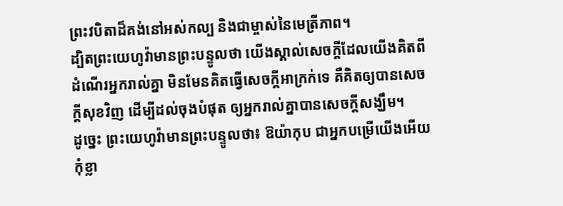ព្រះវបិតាដ៏គង់នៅអស់កល្ប និងជាម្ចាស់នៃមេត្រីភាព។
ដ្បិតព្រះយេហូវ៉ាមានព្រះបន្ទូលថា យើងស្គាល់សេចក្ដីដែលយើងគិតពីដំណើរអ្នករាល់គ្នា មិនមែនគិតធ្វើសេចក្ដីអាក្រក់ទេ គឺគិតឲ្យបានសេចក្ដីសុខវិញ ដើម្បីដល់ចុងបំផុត ឲ្យអ្នករាល់គ្នាបានសេចក្ដីសង្ឃឹម។
ដូច្នេះ ព្រះយេហូវ៉ាមានព្រះបន្ទូលថា៖ ឱយ៉ាកុប ជាអ្នកបម្រើយើងអើយ កុំខ្លា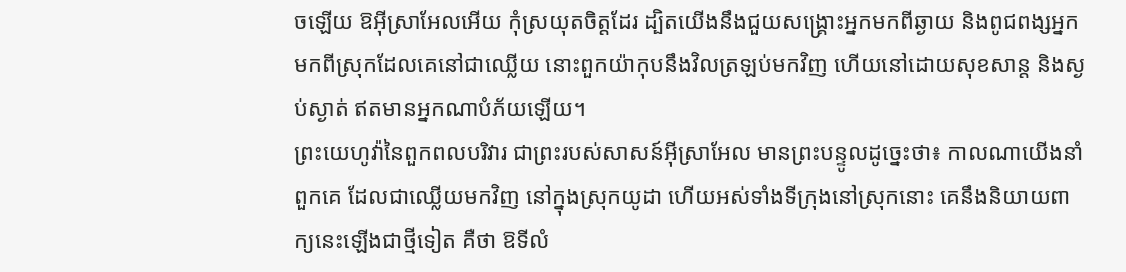ចឡើយ ឱអ៊ីស្រាអែលអើយ កុំស្រយុតចិត្តដែរ ដ្បិតយើងនឹងជួយសង្គ្រោះអ្នកមកពីឆ្ងាយ និងពូជពង្សអ្នកមកពីស្រុកដែលគេនៅជាឈ្លើយ នោះពួកយ៉ាកុបនឹងវិលត្រឡប់មកវិញ ហើយនៅដោយសុខសាន្ត និងស្ងប់ស្ងាត់ ឥតមានអ្នកណាបំភ័យឡើយ។
ព្រះយេហូវ៉ានៃពួកពលបរិវារ ជាព្រះរបស់សាសន៍អ៊ីស្រាអែល មានព្រះបន្ទូលដូច្នេះថា៖ កាលណាយើងនាំពួកគេ ដែលជាឈ្លើយមកវិញ នៅក្នុងស្រុកយូដា ហើយអស់ទាំងទីក្រុងនៅស្រុកនោះ គេនឹងនិយាយពាក្យនេះឡើងជាថ្មីទៀត គឺថា ឱទីលំ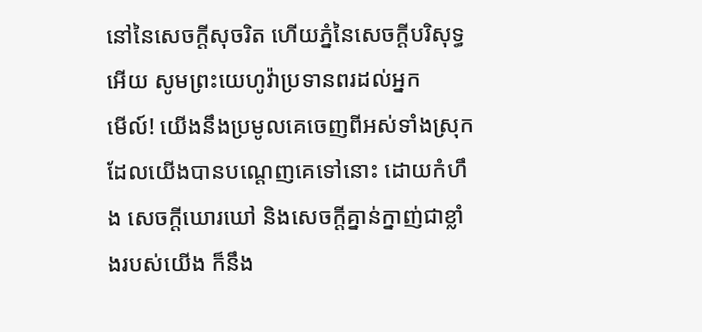នៅនៃសេចក្ដីសុចរិត ហើយភ្នំនៃសេចក្ដីបរិសុទ្ធអើយ សូមព្រះយេហូវ៉ាប្រទានពរដល់អ្នក
មើល៍! យើងនឹងប្រមូលគេចេញពីអស់ទាំងស្រុក ដែលយើងបានបណ្តេញគេទៅនោះ ដោយកំហឹង សេចក្ដីឃោរឃៅ និងសេចក្ដីគ្នាន់ក្នាញ់ជាខ្លាំងរបស់យើង ក៏នឹង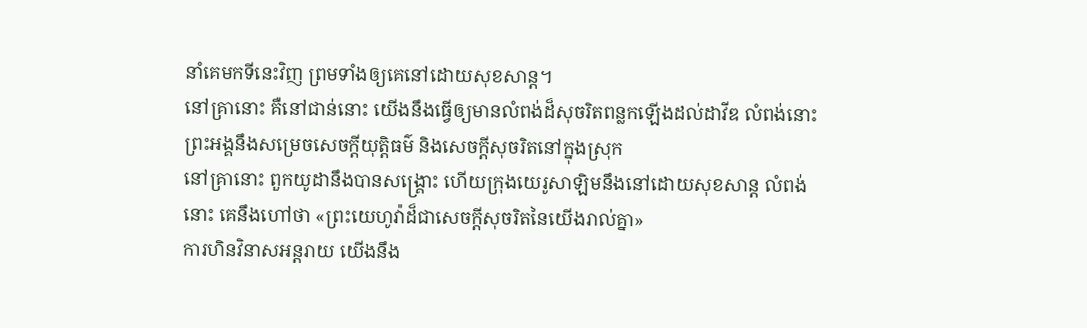នាំគេមកទីនេះវិញ ព្រមទាំងឲ្យគេនៅដោយសុខសាន្ត។
នៅគ្រានោះ គឺនៅជាន់នោះ យើងនឹងធ្វើឲ្យមានលំពង់ដ៏សុចរិតពន្លកឡើងដល់ដាវីឌ លំពង់នោះ ព្រះអង្គនឹងសម្រេចសេចក្ដីយុត្តិធម៌ និងសេចក្ដីសុចរិតនៅក្នុងស្រុក
នៅគ្រានោះ ពួកយូដានឹងបានសង្គ្រោះ ហើយក្រុងយេរូសាឡិមនឹងនៅដោយសុខសាន្ត លំពង់នោះ គេនឹងហៅថា «ព្រះយេហូវ៉ាដ៏ជាសេចក្ដីសុចរិតនៃយើងរាល់គ្នា»
ការហិនវិនាសអន្តរាយ យើងនឹង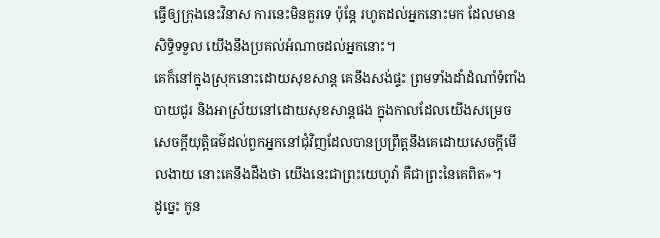ធ្វើឲ្យក្រុងនេះវិនាស ការនេះមិនគួរទេ ប៉ុន្តែ រហូតដល់អ្នកនោះមក ដែលមានសិទ្ធិទទួល យើងនឹងប្រគល់អំណាចដល់អ្នកនោះ។
គេក៏នៅក្នុងស្រុកនោះដោយសុខសាន្ត គេនឹងសង់ផ្ទះ ព្រមទាំងដាំដំណាំទំពាំងបាយជូរ និងអាស្រ័យនៅដោយសុខសាន្តផង ក្នុងកាលដែលយើងសម្រេចសេចក្ដីយុត្តិធម៌ដល់ពួកអ្នកនៅជុំវិញដែលបានប្រព្រឹត្តនឹងគេដោយសេចក្ដីមើលងាយ នោះគេនឹងដឹងថា យើងនេះជាព្រះយេហូវ៉ា គឺជាព្រះនៃគេពិត»។
ដូច្នេះ កូន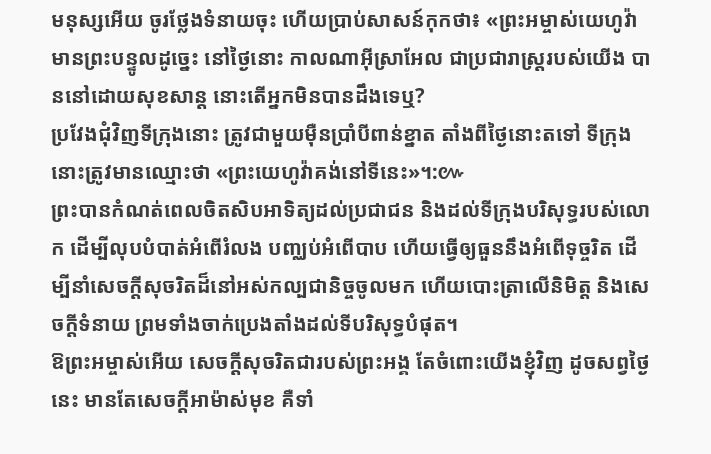មនុស្សអើយ ចូរថ្លែងទំនាយចុះ ហើយប្រាប់សាសន៍កុកថា៖ «ព្រះអម្ចាស់យេហូវ៉ាមានព្រះបន្ទូលដូច្នេះ នៅថ្ងៃនោះ កាលណាអ៊ីស្រាអែល ជាប្រជារាស្ត្ររបស់យើង បាននៅដោយសុខសាន្ត នោះតើអ្នកមិនបានដឹងទេឬ?
ប្រវែងជុំវិញទីក្រុងនោះ ត្រូវជាមួយម៉ឺនប្រាំបីពាន់ខ្នាត តាំងពីថ្ងៃនោះតទៅ ទីក្រុងនោះត្រូវមានឈ្មោះថា «ព្រះយេហូវ៉ាគង់នៅទីនេះ»។:៚
ព្រះបានកំណត់ពេលចិតសិបអាទិត្យដល់ប្រជាជន និងដល់ទីក្រុងបរិសុទ្ធរបស់លោក ដើម្បីលុបបំបាត់អំពើរំលង បញ្ឈប់អំពើបាប ហើយធ្វើឲ្យធួននឹងអំពើទុច្ចរិត ដើម្បីនាំសេចក្ដីសុចរិតដ៏នៅអស់កល្បជានិច្ចចូលមក ហើយបោះត្រាលើនិមិត្ត និងសេចក្ដីទំនាយ ព្រមទាំងចាក់ប្រេងតាំងដល់ទីបរិសុទ្ធបំផុត។
ឱព្រះអម្ចាស់អើយ សេចក្ដីសុចរិតជារបស់ព្រះអង្គ តែចំពោះយើងខ្ញុំវិញ ដូចសព្វថ្ងៃនេះ មានតែសេចក្ដីអាម៉ាស់មុខ គឺទាំ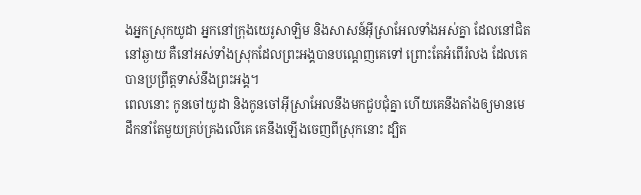ងអ្នកស្រុកយូដា អ្នកនៅក្រុងយេរូសាឡិម និងសាសន៍អ៊ីស្រាអែលទាំងអស់គ្នា ដែលនៅជិតនៅឆ្ងាយ គឺនៅអស់ទាំងស្រុកដែលព្រះអង្គបានបណ្តេញគេទៅ ព្រោះតែអំពើរំលង ដែលគេបានប្រព្រឹត្តទាស់នឹងព្រះអង្គ។
ពេលនោះ កូនចៅយូដា និងកូនចៅអ៊ីស្រាអែលនឹងមកជួបជុំគ្នា ហើយគេនឹងតាំងឲ្យមានមេដឹកនាំតែមួយគ្រប់គ្រងលើគេ គេនឹងឡើងចេញពីស្រុកនោះ ដ្បិត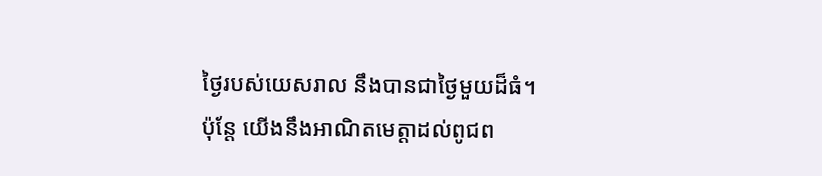ថ្ងៃរបស់យេសរាល នឹងបានជាថ្ងៃមួយដ៏ធំ។
ប៉ុន្ដែ យើងនឹងអាណិតមេត្តាដល់ពូជព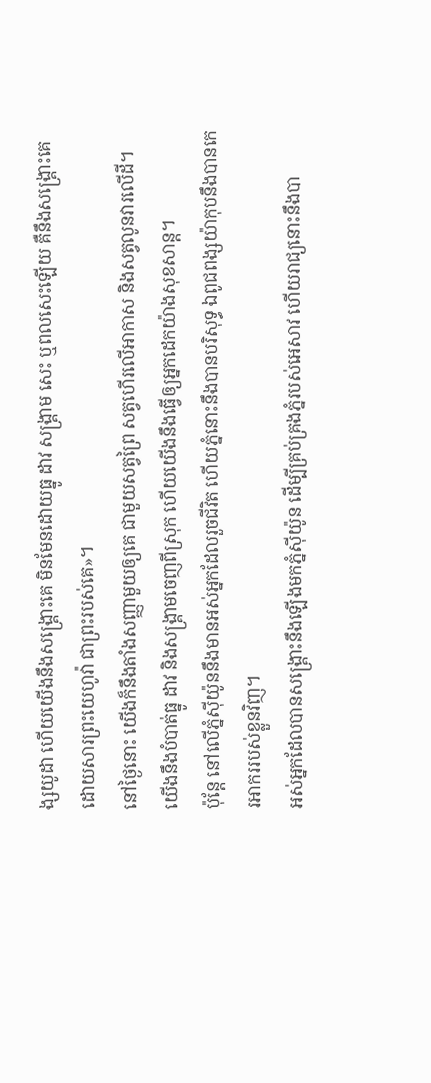ង្សយូដា ហើយយើងនឹងសង្គ្រោះគេ មិនមែនដោយធ្នូ ដាវ សង្គ្រាម សេះ ឬពលសេះឡើយ គឺនឹងសង្គ្រោះគេដោយសារព្រះយេហូវ៉ា ជាព្រះរបស់គេ»។
នៅថ្ងៃនោះ យើងក៏នឹងតាំងសញ្ញាមួយឲ្យគេ ជាមួយសត្វព្រៃ សត្វហើរលើអាកាស និងសត្វលូនវារលើដី។ យើងនឹងបំបាត់ធ្នូ ដាវ និងសង្គ្រាមចេញពីស្រុក ហើយយើងនឹងធ្វើឲ្យអ្នកដេកយ៉ាងសុខសាន្ត។
ប៉ុន្តែ នៅលើភ្នំស៊ីយ៉ូននឹងមានអស់អ្នកដែលរួចជីវិត ហើយភ្នំនោះនឹងបានបរិសុទ្ធ ឯពូជពង្សយ៉ាកុបនឹងបានកេរអាកររបស់ខ្លួនវិញ។
អស់អ្នកដែលបានសង្គ្រោះនឹងឡើងមកភ្នំស៊ីយ៉ូន ដើម្បីគ្រប់គ្រងភ្នំរបស់អេសាវ ហើយរាជ្យនោះនឹងបា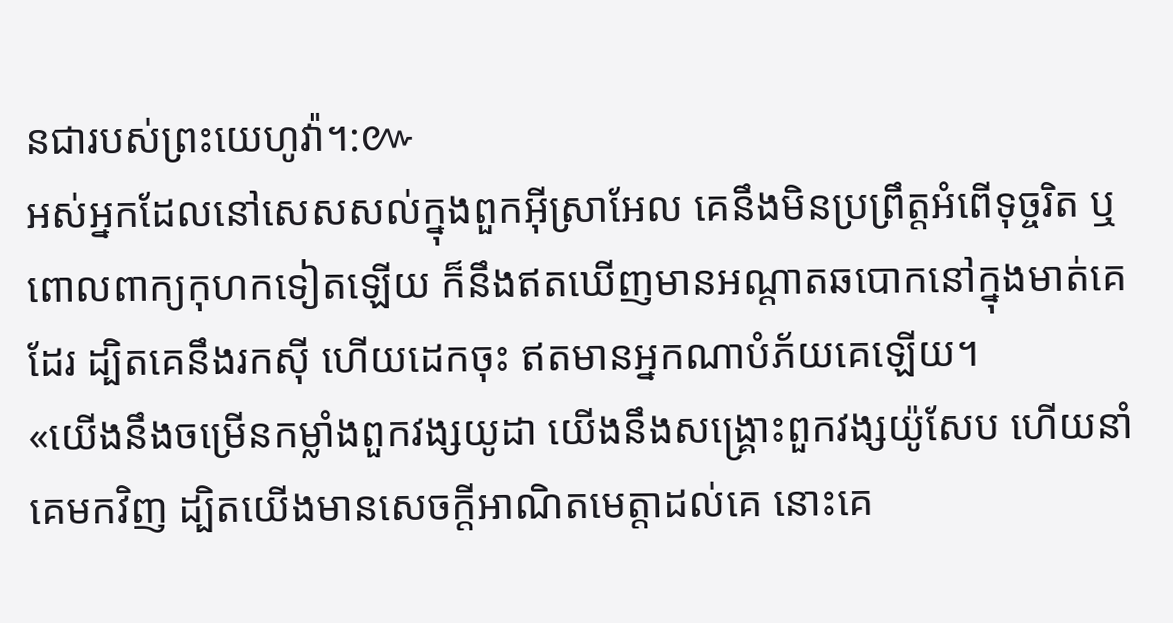នជារបស់ព្រះយេហូវ៉ា។:៚
អស់អ្នកដែលនៅសេសសល់ក្នុងពួកអ៊ីស្រាអែល គេនឹងមិនប្រព្រឹត្តអំពើទុច្ចរិត ឬពោលពាក្យកុហកទៀតឡើយ ក៏នឹងឥតឃើញមានអណ្ដាតឆបោកនៅក្នុងមាត់គេដែរ ដ្បិតគេនឹងរកស៊ី ហើយដេកចុះ ឥតមានអ្នកណាបំភ័យគេឡើយ។
«យើងនឹងចម្រើនកម្លាំងពួកវង្សយូដា យើងនឹងសង្គ្រោះពួកវង្សយ៉ូសែប ហើយនាំគេមកវិញ ដ្បិតយើងមានសេចក្ដីអាណិតមេត្តាដល់គេ នោះគេ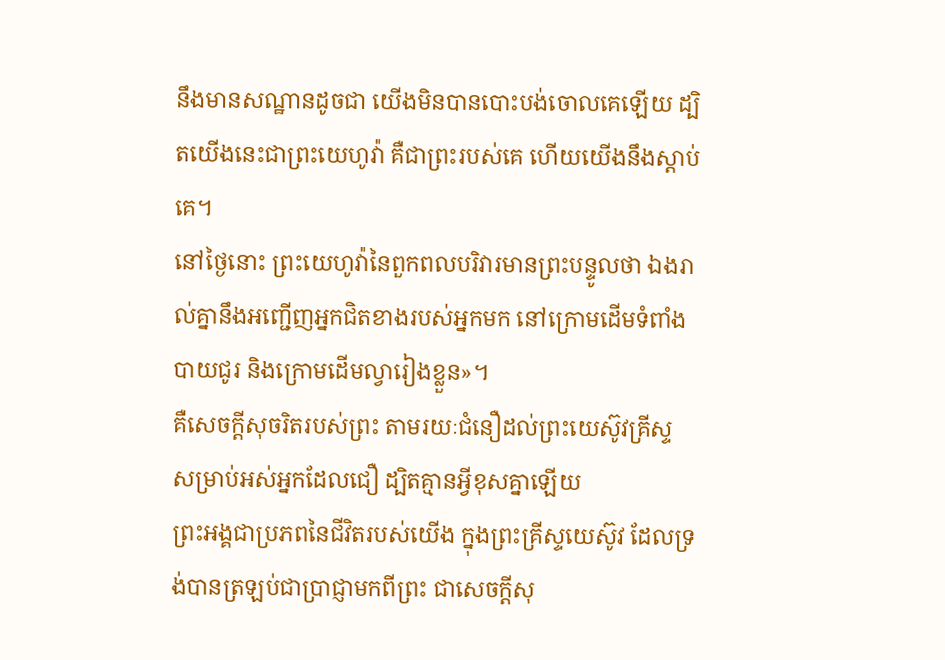នឹងមានសណ្ឋានដូចជា យើងមិនបានបោះបង់ចោលគេឡើយ ដ្បិតយើងនេះជាព្រះយេហូវ៉ា គឺជាព្រះរបស់គេ ហើយយើងនឹងស្តាប់គេ។
នៅថ្ងៃនោះ ព្រះយេហូវ៉ានៃពួកពលបរិវារមានព្រះបន្ទូលថា ឯងរាល់គ្នានឹងអញ្ជើញអ្នកជិតខាងរបស់អ្នកមក នៅក្រោមដើមទំពាំងបាយជូរ និងក្រោមដើមល្វារៀងខ្លួន»។
គឺសេចក្តីសុចរិតរបស់ព្រះ តាមរយៈជំនឿដល់ព្រះយេស៊ូវគ្រីស្ទ សម្រាប់អស់អ្នកដែលជឿ ដ្បិតគ្មានអ្វីខុសគ្នាឡើយ
ព្រះអង្គជាប្រភពនៃជីវិតរបស់យើង ក្នុងព្រះគ្រីស្ទយេស៊ូវ ដែលទ្រង់បានត្រឡប់ជាប្រាជ្ញាមកពីព្រះ ជាសេចក្តីសុ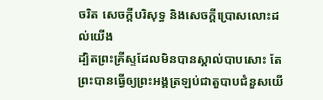ចរិត សេចក្តីបរិសុទ្ធ និងសេចក្តីប្រោសលោះដល់យើង
ដ្បិតព្រះគ្រីស្ទដែលមិនបានស្គាល់បាបសោះ តែព្រះបានធ្វើឲ្យព្រះអង្គត្រឡប់ជាតួបាបជំនួសយើ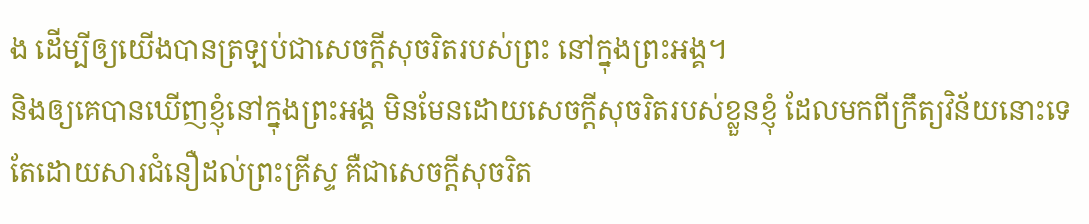ង ដើម្បីឲ្យយើងបានត្រឡប់ជាសេចក្តីសុចរិតរបស់ព្រះ នៅក្នុងព្រះអង្គ។
និងឲ្យគេបានឃើញខ្ញុំនៅក្នុងព្រះអង្គ មិនមែនដោយសេចក្ដីសុចរិតរបស់ខ្លួនខ្ញុំ ដែលមកពីក្រឹត្យវិន័យនោះទេ តែដោយសារជំនឿដល់ព្រះគ្រីស្ទ គឺជាសេចក្តីសុចរិត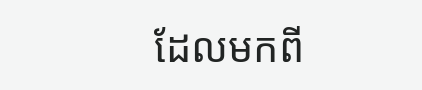ដែលមកពី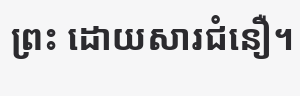ព្រះ ដោយសារជំនឿ។